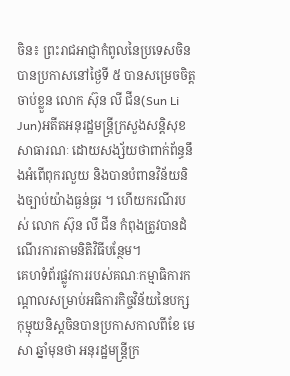ចិន៖ ព្រះរាជអាជ្ញាកំពូលនៃប្រទេសចិនបានប្រកាសនៅថ្ងៃទី ៥ បានសម្រេចចិត្តចាប់ខ្លួន លោក ស៊ុន លី ជីន(Sun Li Jun)អតីតអនុរដ្ឋមន្ត្រីក្រសួងសន្តិសុខសាធារណៈ ដោយសង្ស័យថាពាក់ព័ន្ធនឹងអំពើពុករលួយ និងបានបំពានវិន័យនិងច្បាប់យ៉ាងធ្ងន់ធ្ងរ ។ ហើយករណីរបស់ លោក ស៊ុន លី ជីន កំពុងត្រូវបានដំណើរការតាមនិតិវិធីបន្ថែម។
គេហទំព័រផ្លូវការរបស់គណៈកម្មាធិការកណ្តាលសម្រាប់អធិការកិច្ចវិន័យនៃបក្សកុម្មុយនិស្តចិនបានប្រកាសកាលពីខែ មេសា ឆ្នាំមុនថា អនុរដ្ឋមន្ត្រីក្រ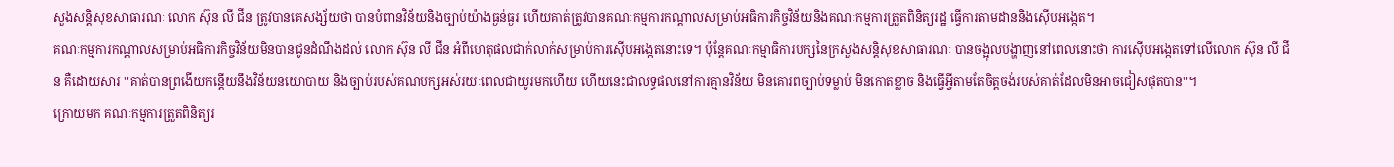សួងសន្តិសុខសាធារណៈ លោក ស៊ុន លី ជីន ត្រូវបានគេសង្ស័យថា បានបំពានវិន័យនិងច្បាប់យ៉ាងធ្ងន់ធ្ងរ ហើយគាត់ត្រូវបានគណៈកម្មការកណ្តាលសម្រាប់អធិការកិច្ចវិន័យនិងគណៈកម្មការត្រួតពិនិត្យរដ្ឋ ធ្វើការតាមដាននិងស៊ើបអង្កេត។
គណៈកម្មការកណ្តាលសម្រាប់អធិការកិច្ចវិន័យមិនបានជូនដំណឹងដល់ លោក ស៊ុន លី ជីន អំពីហេតុផលជាក់លាក់សម្រាប់ការស៊ើបអង្កេតនោះទេ។ ប៉ុន្តែគណៈកម្មាធិការបក្សនៃក្រសួងសន្តិសុខសាធារណៈ បានចង្អុលបង្ហាញនៅពេលនោះថា ការស៊ើបអង្កេតទៅលើលោក ស៊ុន លី ជីន គឺដោយសារ "គាត់បានព្រងើយកន្តើយនឹងវិន័យនយោបាយ និងច្បាប់របស់គណបក្សអស់រយៈពេលជាយូរមកហើយ ហើយនេះជាលទ្ធផលនៅការគ្មានវិន័យ មិនគោរពច្បាប់ទម្លាប់ មិនកោតខ្លាច និងធ្វើអ្វីតាមតែចិត្តចង់របស់គាត់ដែលមិនអាចជៀសផុតបាន"។
ក្រោយមក គណៈកម្មការត្រួតពិនិត្យរ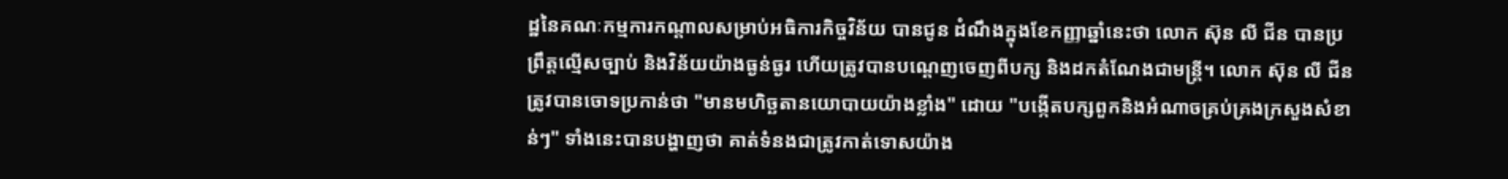ដ្ឋនៃគណៈកម្មការកណ្តាលសម្រាប់អធិការកិច្ចវិន័យ បានជូន ដំណឹងក្នុងខែកញ្ញាឆ្នាំនេះថា លោក ស៊ុន លី ជីន បានប្រព្រឹត្តល្មើសច្បាប់ និងវិន័យយ៉ាងធ្ងន់ធ្ងរ ហើយត្រូវបានបណ្តេញចេញពីបក្ស និងដកតំណែងជាមន្ត្រី។ លោក ស៊ុន លី ជីន ត្រូវបានចោទប្រកាន់ថា "មានមហិច្ឆតានយោបាយយ៉ាងខ្លាំង" ដោយ "បង្កើតបក្សពួកនិងអំណាចគ្រប់គ្រងក្រសួងសំខាន់ៗ" ទាំងនេះបានបង្ហាញថា គាត់ទំនងជាត្រូវកាត់ទោសយ៉ាង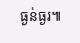ធ្ងន់ធ្ងរ៕